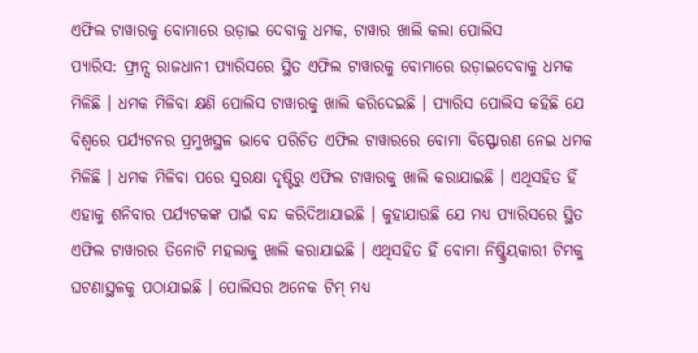ଏଫିଲ ଟାୱାରକୁ ବୋମାରେ ଉଡ଼ାଇ ଦେବାକୁ ଧମକ, ଟାୱାର ଖାଲି କଲା ପୋଲିସ
ପ୍ୟାରିସ: ଫ୍ରାନ୍ସ ରାଜଧାନୀ ପ୍ୟାରିସରେ ସ୍ଥିତ ଏଫିଲ ଟାୱାରକୁ ବୋମାରେ ଉଡ଼ାଇଦେବାକୁ ଧମକ ମିଳିଛି । ଧମକ ମିଳିବା କ୍ଷଣି ପୋଲିସ ଟାୱାରକୁ ଖାଲି କରିଦେଇଛି । ପ୍ୟାରିସ ପୋଲିସ କହିଛି ଯେ ବିଶ୍ୱରେ ପର୍ଯ୍ୟଟନର ପ୍ରମୁଖସ୍ଥଳ ଭାବେ ପରିଚିତ ଏଫିଲ ଟାୱାରରେ ବୋମା ବିସ୍ଫୋରଣ ନେଇ ଧମକ ମିଳିଛି । ଧମକ ମିଳିବା ପରେ ସୁରକ୍ଷା ଦୃଷ୍ଟିରୁ ଏଫିଲ ଟାୱାରକୁ ଖାଲି କରାଯାଇଛି । ଏଥିସହିତ ହିଁ ଏହାକୁ ଶନିବାର ପର୍ଯ୍ୟଟକଙ୍କ ପାଇଁ ବନ୍ଦ କରିଦିଆଯାଇଛି । କୁହାଯାଉଛି ଯେ ମଧ୍ୟ ପ୍ୟାରିସରେ ସ୍ଥିତ ଏଫିଲ ଟାୱାରର ତିନୋଟି ମହଲାକୁ ଖାଲି କରାଯାଇଛି । ଏଥିସହିତ ହିଁ ବୋମା ନିଷ୍କ୍ରିୟକାରୀ ଟିମକୁ ଘଟଣାସ୍ଥଳକୁ ପଠାଯାଇଛି । ପୋଲିସର ଅନେକ ଟିମ୍ ମଧ୍ୟ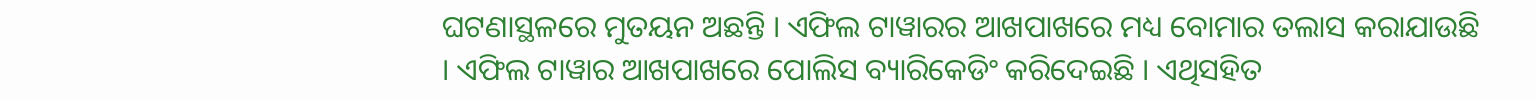ଘଟଣାସ୍ଥଳରେ ମୁତୟନ ଅଛନ୍ତି । ଏଫିଲ ଟାୱାରର ଆଖପାଖରେ ମଧ୍ୟ ବୋମାର ତଲାସ କରାଯାଉଛି । ଏଫିଲ ଟାୱାର ଆଖପାଖରେ ପୋଲିସ ବ୍ୟାରିକେଡିଂ କରିଦେଇଛି । ଏଥିସହିତ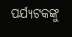ପର୍ଯ୍ୟଟକଙ୍କୁ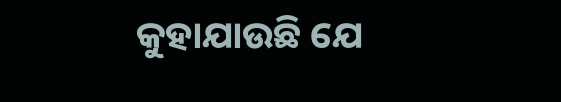କୁହାଯାଉଛି ଯେ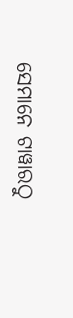ସେମାନେ ଟାୱାରଠୁ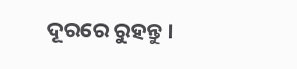ଦୂରରେ ରୁହନ୍ତୁ ।